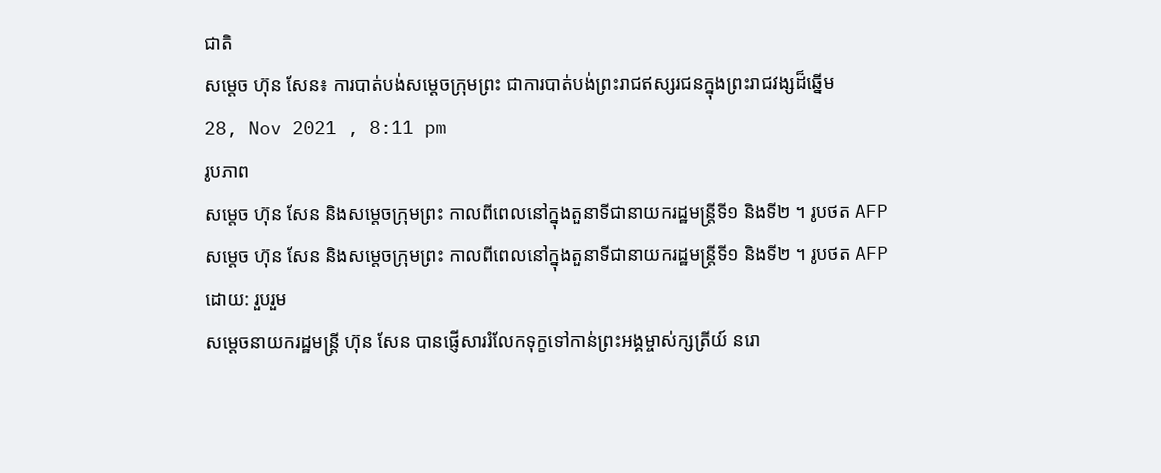ជាតិ
សម្តេច ហ៊ុន សែន៖ ការបាត់បង់សម្តេចក្រុមព្រះ ជាការបាត់បង់ព្រះរាជឥស្សរជនក្នុងព្រះរាជវង្សដ៏ឆ្នើម
28, Nov 2021 , 8:11 pm
រូបភាព
សម្តេច ហ៊ុន សែន និងសម្តេចក្រុមព្រះ កាលពីពេលនៅក្នុងតួនាទីជានាយករដ្ឋមន្ត្រីទី១ និងទី២ ។ រូបថត AFP
សម្តេច ហ៊ុន សែន និងសម្តេចក្រុមព្រះ កាលពីពេលនៅក្នុងតួនាទីជានាយករដ្ឋមន្ត្រីទី១ និងទី២ ។ រូបថត AFP
ដោយ: រួបរួម
សម្តេចនាយករដ្ឋមន្ត្រី ហ៊ុន សែន បានផ្ញើសាររំលែកទុក្ខទៅកាន់ព្រះអង្គម្ចាស់ក្សត្រីយ៍ នរោ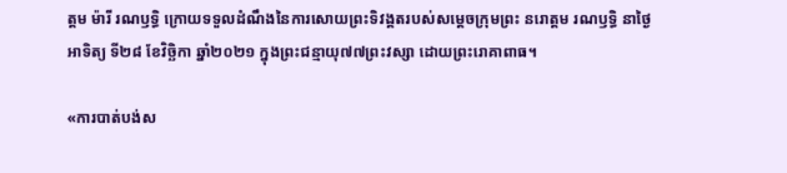ត្តម ម៉ារី រណឫទ្ធិ ក្រោយទទួលដំណឹងនៃការសោយព្រះទិវង្គតរបស់សម្តេចក្រុមព្រះ នរោត្តម រណឫទ្ធិ នាថ្ងៃអាទិត្យ ទី២៨ ខែវិច្ឆិកា ឆ្នាំ២០២១ ក្នុងព្រះជន្មាយុ៧៧ព្រះវស្សា ដោយព្រះរោគាពាធ។

«ការបាត់បង់ស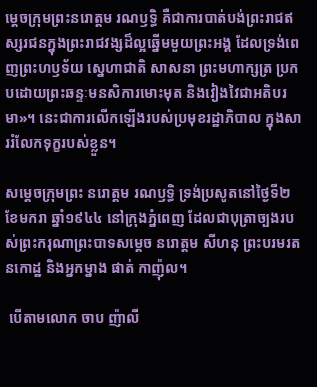ម្តេចក្រុមព្រះនរោត្តម រណឫទ្ធិ គឺជាការបាត់បង់ព្រះរាជឥស្សរជនក្នុងព្រះរាជវង្សដ៏ល្អឆ្នើមមួយព្រះអង្គ ដែលទ្រង់ពេញព្រះហឫទ័យ ស្នេហាជាតិ សាសនា ព្រះមហាក្សត្រ ប្រកបដោយព្រះឆន្ទៈមនសិការមោះមុត និងវៀងវៃជាអតិបរមា»។ នេះជាការលើកឡើងរបស់ប្រមុខរដ្ឋាភិបាល ក្នុងសាររំលែកទុក្ខរបស់ខ្លួន។

សម្តេចក្រុមព្រះ នរោត្តម រណឫទ្ធិ ទ្រង់ប្រសូតនៅថ្ងៃទី២ ខែមករា ឆ្នាំ១៩៤៤ នៅក្រុងភ្នំពេញ ដែលជាបុត្រាច្បងរបស់ព្រះករុណាព្រះបាទសម្តេច នរោត្តម សីហនុ ព្រះបរមរតនកោដ្ឋ និងអ្នកម្នាង ផាត់ កាញ៉ុល។

 បើតាមលោក ចាប ញ៉ាលី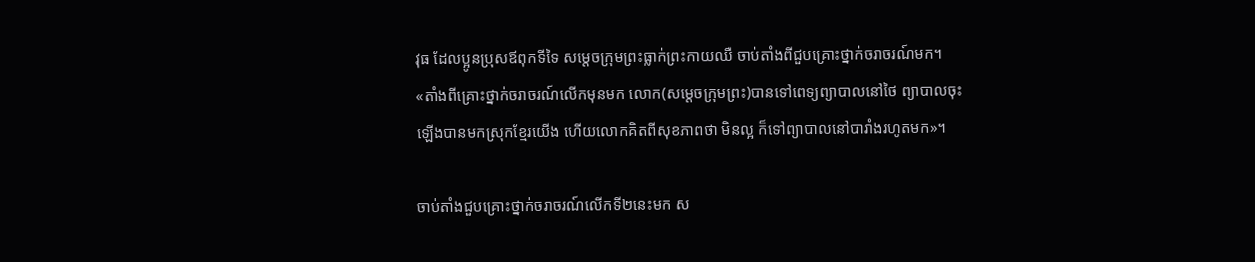វុធ ដែលប្អូនប្រុសឪពុកទីទៃ សម្ដេចក្រុមព្រះធ្លាក់ព្រះកាយឈឺ ចាប់តាំងពីជួបគ្រោះថ្នាក់ចរាចរណ៍មក។ «តាំងពីគ្រោះថ្នាក់ចរាចរណ៍លើកមុនមក លោក(សម្ដេចក្រុមព្រះ)បានទៅពេទ្យព្យាបាលនៅថៃ ព្យាបាលចុះឡើងបានមកស្រុកខ្មែរយើង ហើយលោកគិតពីសុខភាពថា មិនល្អ ក៏ទៅព្យាបាលនៅបារាំងរហូតមក»។

ចាប់តាំងជួបគ្រោះថ្នាក់ចរាចរណ៍លើកទី២នេះមក ស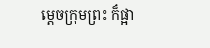ម្ដេចក្រុមព្រះ ក៏ផ្អា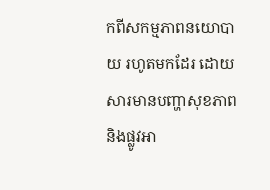កពីសកម្មភាពនយោបាយ រហូតមកដែរ ដោយសារមានបញ្ហាសុខភាព និងផ្លូវអា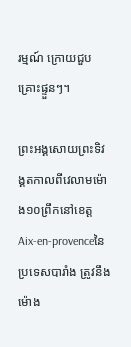រម្មណ៍ ក្រោយជួបគ្រោះផ្ទួនៗ។

ព្រះអង្គសោយព្រះទិវង្គតកាលពីវេលាមម៉ោង១០ព្រឹកនៅខេត្ត Aix-en-provenceនៃប្រទេសបារាំង ត្រូវនឹងម៉ោង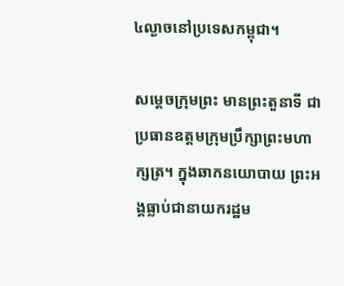៤ល្ងាចនៅប្រទេសកម្ពុជា។

សម្តេចក្រុមព្រះ មានព្រះតួនាទី ជាប្រធានឧត្តមក្រុមប្រឹក្សាព្រះមហាក្សត្រ។ ក្នុងឆាកនយោបាយ ព្រះអង្គធ្លាប់ជានាយករដ្ឋម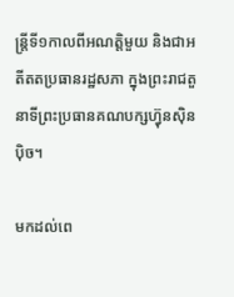ន្ត្រីទី១កាលពីអណត្តិមួយ និងជាអតីតតប្រធានរដ្ឋសភា ក្នុងព្រះរាជតួនាទីព្រះប្រធានគណបក្សហ្វ៊ុនស៊ិនប៉ិច។

មកដល់ពេ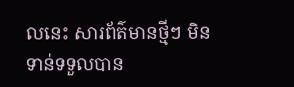លនេះ សារព័ត៌មានថ្មីៗ មិនទាន់ទទួលបាន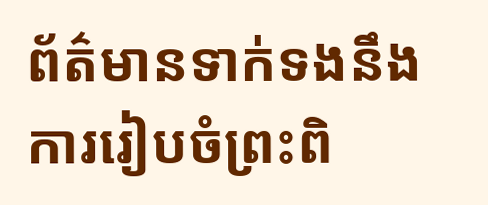ព័ត៌មានទាក់ទងនឹងការរៀបចំព្រះពិ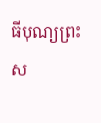ធីបុណ្យព្រះស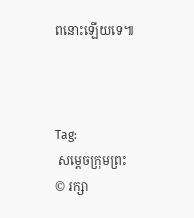ពនោះឡើយទេ៕



Tag:
 សម្តេចក្រុមព្រះ
© រក្សា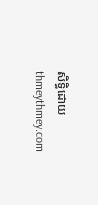សិទ្ធិដោយ thmeythmey.com